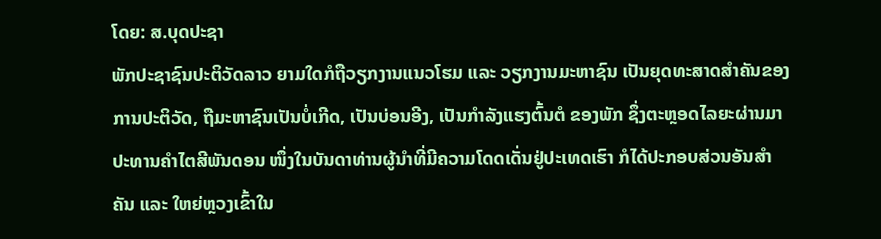ໂດຍ: ສ.ບຸດປະຊາ
ພັກປະຊາຊົນປະຕິວັດລາວ ຍາມໃດກໍຖືວຽກງານແນວໂຮມ ແລະ ວຽກງານມະຫາຊົນ ເປັນຍຸດທະສາດສຳຄັນຂອງການປະຕິວັດ, ຖືມະຫາຊົນເປັນບໍ່ເກີດ, ເປັນບ່ອນອີງ, ເປັນກໍາລັງແຮງຕົ້ນຕໍ ຂອງພັກ ຊຶ່ງຕະຫຼອດໄລຍະຜ່ານມາ ປະທານຄຳໄຕສີພັນດອນ ໜຶ່ງໃນບັນດາທ່ານຜູ້ນຳທີ່ມີຄວາມໂດດເດັ່ນຢູ່ປະເທດເຮົາ ກໍໄດ້ປະກອບສ່ວນອັນສຳຄັນ ແລະ ໃຫຍ່ຫຼວງເຂົ້າໃນ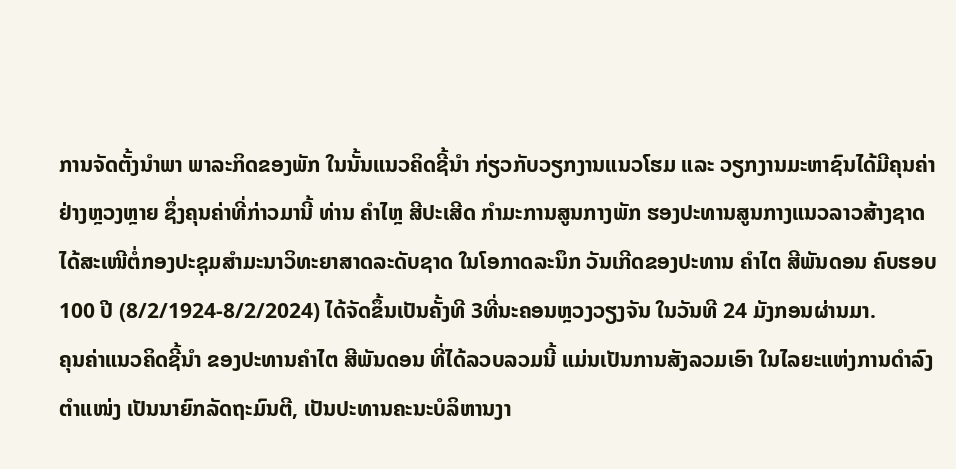ການຈັດຕັ້ງນຳພາ ພາລະກິດຂອງພັກ ໃນນັ້ນແນວຄິດຊີ້ນໍາ ກ່ຽວກັບວຽກງານແນວໂຮມ ແລະ ວຽກງານມະຫາຊົນໄດ້ມີຄຸນຄ່າຢ່າງຫຼວງຫຼາຍ ຊຶ່ງຄຸນຄ່າທີ່ກ່າວມານີ້ ທ່ານ ຄໍາໄຫຼ ສີປະເສີດ ກຳມະການສູນກາງພັກ ຮອງປະທານສູນກາງແນວລາວສ້າງຊາດ ໄດ້ສະເໜີຕໍ່ກອງປະຊຸມສຳມະນາວິທະຍາສາດລະດັບຊາດ ໃນໂອກາດລະນຶກ ວັນເກີດຂອງປະທານ ຄໍາໄຕ ສີພັນດອນ ຄົບຮອບ 100 ປີ (8/2/1924-8/2/2024) ໄດ້ຈັດຂຶ້ນເປັນຄັ້ງທີ 3ທີ່ນະຄອນຫຼວງວຽງຈັນ ໃນວັນທີ 24 ມັງກອນຜ່ານມາ.
ຄຸນຄ່າແນວຄິດຊີ້ນໍາ ຂອງປະທານຄໍາໄຕ ສີພັນດອນ ທີ່ໄດ້ລວບລວມນີ້ ແມ່ນເປັນການສັງລວມເອົາ ໃນໄລຍະແຫ່ງການດໍາລົງຕໍາແໜ່ງ ເປັນນາຍົກລັດຖະມົນຕີ, ເປັນປະທານຄະນະບໍລິຫານງາ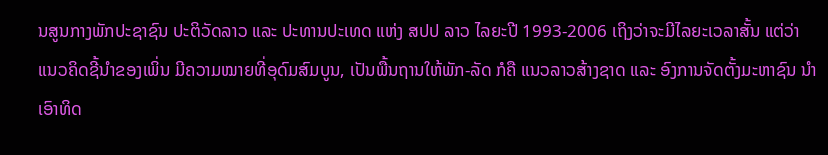ນສູນກາງພັກປະຊາຊົນ ປະຕິວັດລາວ ແລະ ປະທານປະເທດ ແຫ່ງ ສປປ ລາວ ໄລຍະປີ 1993-2006 ເຖິງວ່າຈະມີໄລຍະເວລາສັ້ນ ແຕ່ວ່າແນວຄິດຊີ້ນໍາຂອງເພິ່ນ ມີຄວາມໝາຍທີ່ອຸດົມສົມບູນ, ເປັນພື້ນຖານໃຫ້ພັກ-ລັດ ກໍຄື ແນວລາວສ້າງຊາດ ແລະ ອົງການຈັດຕັ້ງມະຫາຊົນ ນໍາເອົາທິດ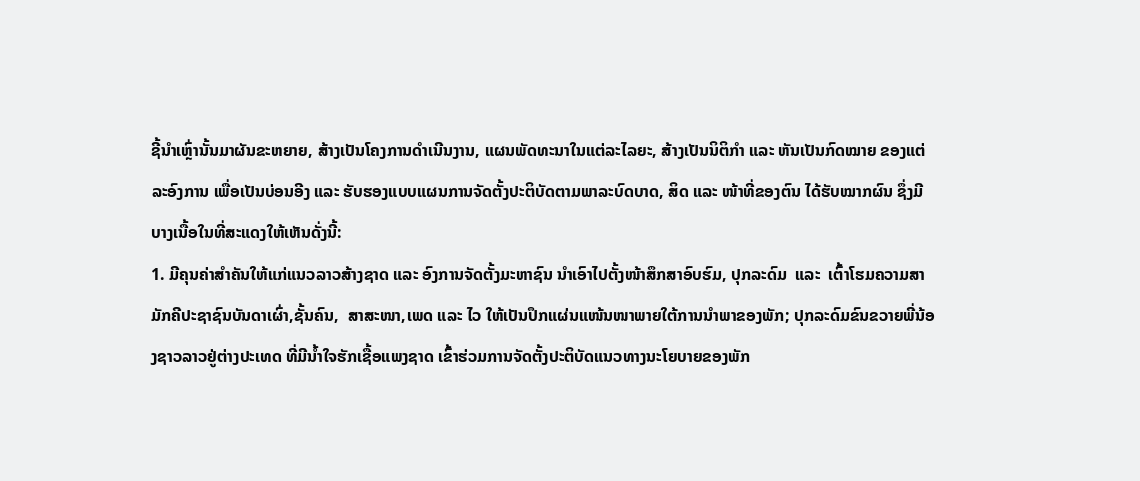ຊີ້ນໍາເຫຼົ່ານັ້ນມາຜັນຂະຫຍາຍ, ສ້າງເປັນໂຄງການດໍາເນີນງານ, ແຜນພັດທະນາໃນແຕ່ລະໄລຍະ, ສ້າງເປັນນິຕິກໍາ ແລະ ຫັນເປັນກົດໝາຍ ຂອງແຕ່ລະອົງການ ເພື່ອເປັນບ່ອນອີງ ແລະ ຮັບຮອງແບບແຜນການຈັດຕັ້ງປະຕິບັດຕາມພາລະບົດບາດ, ສິດ ແລະ ໜ້າທີ່ຂອງຕົນ ໄດ້ຮັບໝາກຜົນ ຊຶ່ງມີບາງເນື້ອໃນທີ່ສະແດງໃຫ້ເຫັນດັ່ງນີ້:
1. ມີຄຸນຄ່າສຳຄັນໃຫ້ແກ່ແນວລາວສ້າງຊາດ ແລະ ອົງການຈັດຕັ້ງມະຫາຊົນ ນໍາເອົາໄປຕັ້ງໜ້າສຶກສາອົບຮົມ, ປຸກລະດົມ  ແລະ  ເຕົ້າໂຮມຄວາມສາມັກຄີປະຊາຊົນບັນດາເຜົ່າ,ຊັ້ນຄົນ,  ສາສະໜາ,ເພດ ແລະ ໄວ ໃຫ້ເປັນປຶກແຜ່ນແໜ້ນໜາພາຍໃຕ້ການນຳພາຂອງພັກ; ປຸກລະດົມຂົນຂວາຍພີ່ນ້ອງຊາວລາວຢູ່ຕ່າງປະເທດ ທີ່ມີນ້ຳໃຈຮັກເຊື້ອແພງຊາດ ເຂົ້າຮ່ວມການຈັດຕັ້ງປະຕິບັດແນວທາງນະໂຍບາຍຂອງພັກ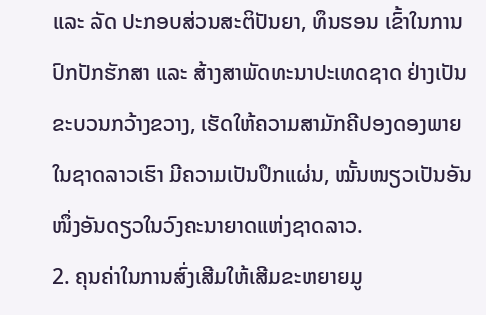ແລະ ລັດ ປະກອບສ່ວນສະຕິປັນຍາ, ທຶນຮອນ ເຂົ້າໃນການປົກປັກຮັກສາ ແລະ ສ້າງສາພັດທະນາປະເທດຊາດ ຢ່າງເປັນຂະບວນກວ້າງຂວາງ, ເຮັດໃຫ້ຄວາມສາມັກຄີປອງດອງພາຍໃນຊາດລາວເຮົາ ມີຄວາມເປັນປຶກແຜ່ນ, ໝັ້ນໜຽວເປັນອັນໜຶ່ງອັນດຽວໃນວົງຄະນາຍາດແຫ່ງຊາດລາວ.
2. ຄຸນຄ່າໃນການສົ່ງເສີມໃຫ້ເສີມຂະຫຍາຍມູ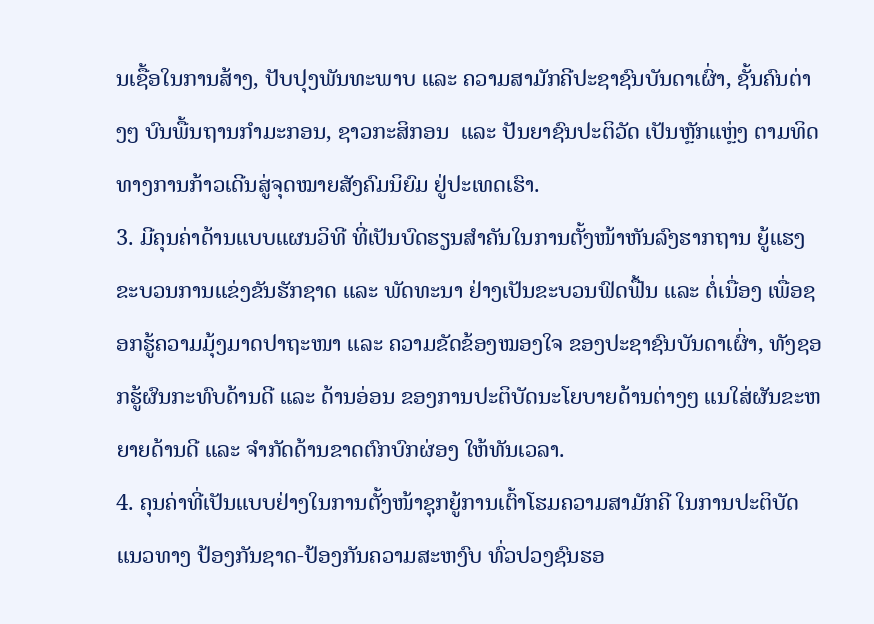ນເຊື້ອໃນການສ້າງ, ປັບປຸງພັນທະພາບ ແລະ ຄວາມສາມັກຄີປະຊາຊົນບັນດາເຜົ່າ, ຊັ້ນຄົນຕ່າງໆ ບົນພື້ນຖານກຳມະກອນ, ຊາວກະສິກອນ  ແລະ ປັນຍາຊົນປະຕິວັດ ເປັນຫຼັກແຫຼ່ງ ຕາມທິດທາງການກ້າວເດີນສູ່ຈຸດໝາຍສັງຄົມນິຍົມ ຢູ່ປະເທດເຮົາ.
3. ມີຄຸນຄ່າດ້ານແບບແຜນວິທີ ທີ່ເປັນບົດຮຽນສໍາຄັນໃນການຕັ້ງໜ້າຫັນລົງຮາກຖານ ຍູ້ແຮງຂະບວນການແຂ່ງຂັນຮັກຊາດ ແລະ ພັດທະນາ ຢ່າງເປັນຂະບວນຟົດຟື້ນ ແລະ ຕໍ່ເນື່ອງ ເພື່ອຊອກຮູ້ຄວາມມຸ້ງມາດປາຖະໜາ ແລະ ຄວາມຂັດຂ້ອງໝອງໃຈ ຂອງປະຊາຊົນບັນດາເຜົ່າ, ທັງຊອກຮູ້ຜົນກະທົບດ້ານດີ ແລະ ດ້ານອ່ອນ ຂອງການປະຕິບັດນະໂຍບາຍດ້ານຕ່າງໆ ແນໃສ່ຜັນຂະຫຍາຍດ້ານດີ ແລະ ຈຳກັດດ້ານຂາດຕົກບົກຜ່ອງ ໃຫ້ທັນເວລາ.
4. ຄຸນຄ່າທີ່ເປັນແບບຢ່າງໃນການຕັ້ງໜ້າຊຸກຍູ້ການເຕົ້າໂຮມຄວາມສາມັກຄີ ໃນການປະຕິບັດແນວທາງ ປ້ອງກັນຊາດ-ປ້ອງກັນຄວາມສະຫງົບ ທົ່ວປວງຊົນຮອ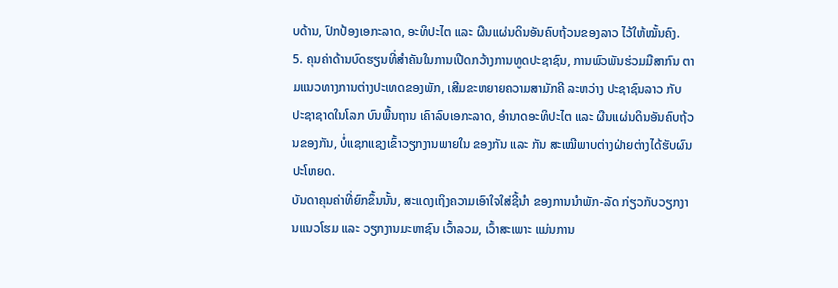ບດ້ານ, ປົກປ້ອງເອກະລາດ, ອະທິປະໄຕ ແລະ ຜືນແຜ່ນດິນອັນຄົບຖ້ວນຂອງລາວ ໄວ້ໃຫ້ໝັ້ນຄົງ.
5. ຄຸນຄ່າດ້ານບົດຮຽນທີ່ສຳຄັນໃນການເປີດກວ້າງການທູດປະຊາຊົນ, ການພົວພັນຮ່ວມມືສາກົນ ຕາມແນວທາງການຕ່າງປະເທດຂອງພັກ, ເສີມຂະຫຍາຍຄວາມສາມັກຄີ ລະຫວ່າງ ປະຊາຊົນລາວ ກັບ ປະຊາຊາດໃນໂລກ ບົນພື້ນຖານ ເຄົາລົບເອກະລາດ, ອຳນາດອະທິປະໄຕ ແລະ ຜືນແຜ່ນດິນອັນຄົບຖ້ວນຂອງກັນ, ບໍ່ແຊກແຊງເຂົ້າວຽກງານພາຍໃນ ຂອງກັນ ແລະ ກັນ ສະເໝີພາບຕ່າງຝ່າຍຕ່າງໄດ້ຮັບຜົນປະໂຫຍດ.
ບັນດາຄຸນຄ່າທີ່ຍົກຂຶ້ນນັ້ນ, ສະແດງເຖິງຄວາມເອົາໃຈໃສ່ຊີ້ນຳ ຂອງການນຳພັກ-ລັດ ກ່ຽວກັບວຽກງານແນວໂຮມ ແລະ ວຽກງານມະຫາຊົນ ເວົ້າລວມ, ເວົ້າສະເພາະ ແມ່ນການ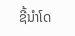ຊີ້ນຳໂດ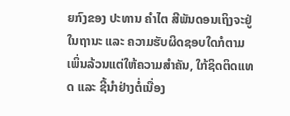ຍກົງຂອງ ປະທານ ຄຳໄຕ ສີພັນດອນເຖິງຈະຢູ່ໃນຖານະ ແລະ ຄວາມຮັບຜິດຊອບໃດກໍຕາມ ເພິ່ນລ້ວນແຕ່ໃຫ້ຄວາມສຳຄັນ, ໃກ້ຊິດຕິດແທດ ແລະ ຊີ້ນຳຢ່າງຕໍ່ເນື່ອງ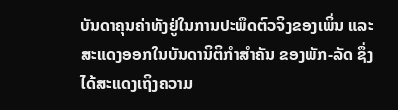ບັນດາຄຸນຄ່າທັງຢູ່ໃນການປະພຶດຕົວຈິງຂອງເພິ່ນ ແລະ ສະແດງອອກໃນບັນດານິຕິກຳສຳຄັນ ຂອງພັກ-ລັດ ຊຶ່ງໄດ້ສະແດງເຖິງຄວາມ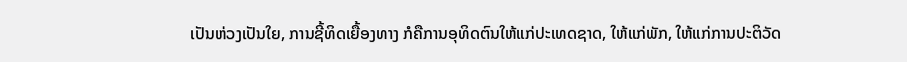ເປັນຫ່ວງເປັນໃຍ, ການຊີ້ທິດເຍື້ອງທາງ ກໍຄືການອຸທິດຕົນໃຫ້ແກ່ປະເທດຊາດ, ໃຫ້ແກ່ພັກ, ໃຫ້ແກ່ການປະຕິວັດ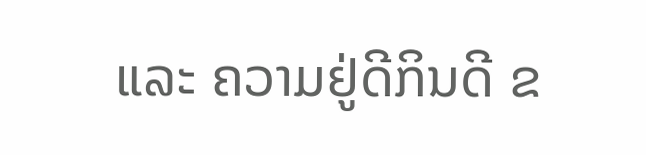ແລະ ຄວາມຢູ່ດີກິນດີ ຂ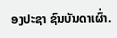ອງປະຊາ ຊົນບັນດາເຜົ່າ.